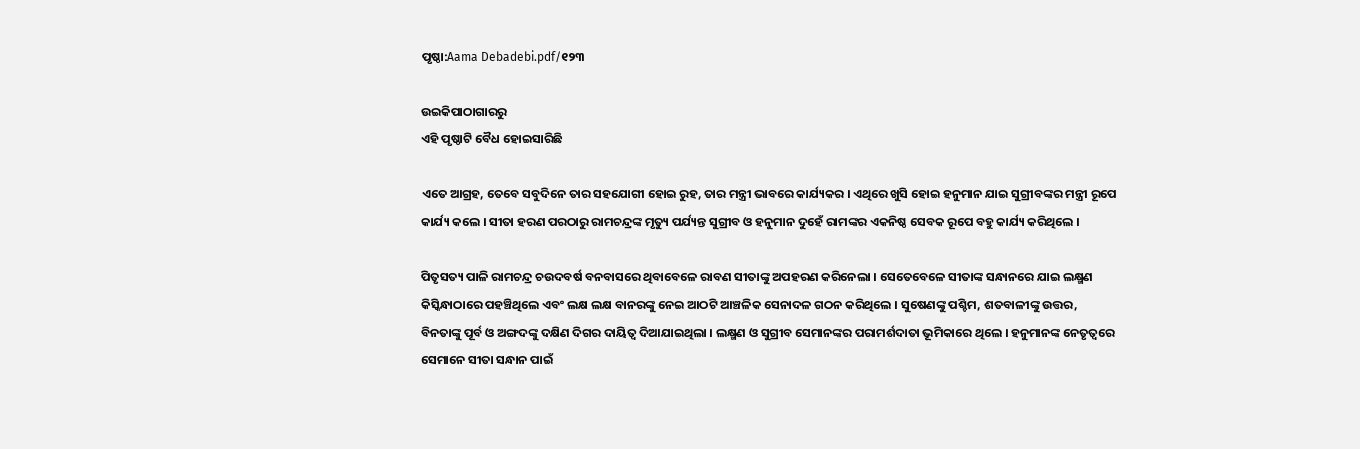ପୃଷ୍ଠା:Aama Debadebi.pdf/୧୨୩

ଉଇକିପାଠାଗାର‌ରୁ
ଏହି ପୃଷ୍ଠାଟି ବୈଧ ହୋଇସାରିଛି

ଏତେ ଆଗ୍ରହ, ତେବେ ସବୁଦିନେ ତାର ସହଯୋଗୀ ହୋଇ ରୁହ, ତାର ମନ୍ତ୍ରୀ ଭାବରେ କାର୍ଯ୍ୟକର । ଏଥିରେ ଖୁସି ହୋଇ ହନୁମାନ ଯାଇ ସୁଗ୍ରୀବଙ୍କର ମନ୍ତ୍ରୀ ରୂପେ କାର୍ଯ୍ୟ କଲେ । ସୀତା ହରଣ ପରଠାରୁ ରାମଚନ୍ଦ୍ରଙ୍କ ମୃତ୍ୟୁ ପର୍ଯ୍ୟନ୍ତ ସୁଗ୍ରୀବ ଓ ହନୁମାନ ଦୁହେଁ ରାମଙ୍କର ଏକନିଷ୍ଠ ସେବକ ରୂପେ ବହୁ କାର୍ଯ୍ୟ କରିଥିଲେ ।

ପିତୃସତ୍ୟ ପାଳି ରାମଚନ୍ଦ୍ର ଚଉଦବର୍ଷ ବନବାସରେ ଥିବାବେଳେ ରାବଣ ସୀତାଙ୍କୁ ଅପହରଣ କରିନେଲା । ସେତେବେଳେ ସୀତାଙ୍କ ସନ୍ଧାନରେ ଯାଇ ଲକ୍ଷ୍ମଣ କିସ୍କିନ୍ଧାଠାରେ ପହଞ୍ଚିଥିଲେ ଏବଂ ଲକ୍ଷ ଲକ୍ଷ ବାନରଙ୍କୁ ନେଇ ଆଠଟି ଆଞ୍ଚଳିକ ସେନାଦଳ ଗଠନ କରିଥିଲେ । ସୁଷେଣଙ୍କୁ ପଶ୍ଚିମ, ଶତବାଳୀଙ୍କୁ ଉତ୍ତର, ବିନତାଙ୍କୁ ପୂର୍ବ ଓ ଅଙ୍ଗଦଙ୍କୁ ଦକ୍ଷିଣ ଦିଗର ଦାୟିତ୍ୱ ଦିଆଯାଇଥିଲା । ଲକ୍ଷ୍ମଣ ଓ ସୁଗ୍ରୀବ ସେମାନଙ୍କର ପରାମର୍ଶଦାତା ଭୂମିକାରେ ଥିଲେ । ହନୁମାନଙ୍କ ନେତୃତ୍ୱରେ ସେମାନେ ସୀତା ସନ୍ଧାନ ପାଇଁ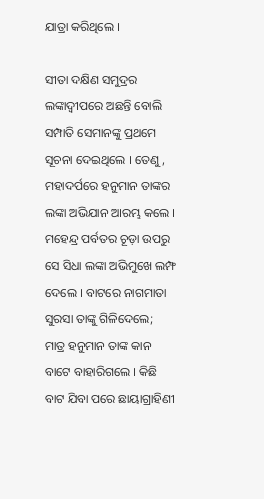ଯାତ୍ରା କରିଥିଲେ ।

ସୀତା ଦକ୍ଷିଣ ସମୁଦ୍ରର ଲଙ୍କାଦ୍ୱୀପରେ ଅଛନ୍ତି ବୋଲି ସମ୍ପାତି ସେମାନଙ୍କୁ ପ୍ରଥମେ ସୂଚନା ଦେଇଥିଲେ । ତେଣୁ, ମହାଦର୍ପରେ ହନୁମାନ ତାଙ୍କର ଲଙ୍କା ଅଭିଯାନ ଆରମ୍ଭ କଲେ । ମହେନ୍ଦ୍ର ପର୍ବତର ଚୂଡ଼ା ଉପରୁ ସେ ସିଧା ଲଙ୍କା ଅଭିମୁଖେ ଲମ୍ଫ ଦେଲେ । ବାଟରେ ନାଗମାତା ସୁରସା ତାଙ୍କୁ ଗିଳିଦେଲେ; ମାତ୍ର ହନୁମାନ ତାଙ୍କ କାନ ବାଟେ ବାହାରିଗଲେ । କିଛି ବାଟ ଯିବା ପରେ ଛାୟାଗ୍ରାହିଣୀ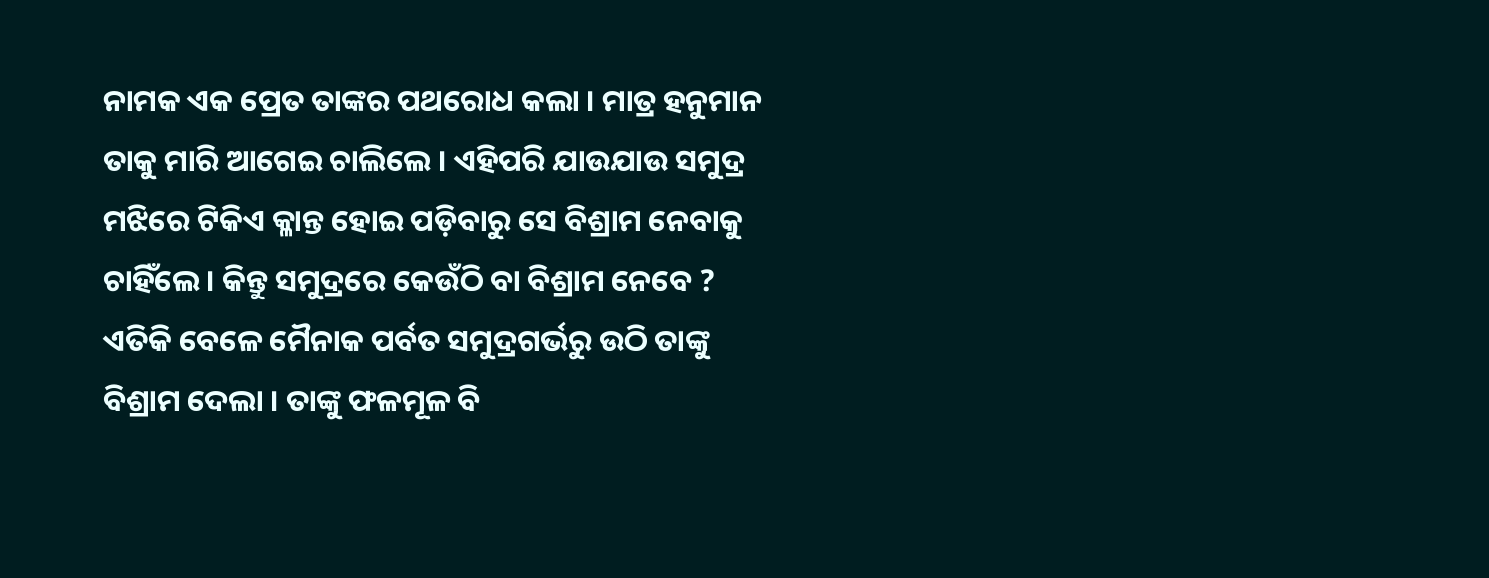ନାମକ ଏକ ପ୍ରେତ ତାଙ୍କର ପଥରୋଧ କଲା । ମାତ୍ର ହନୁମାନ ତାକୁ ମାରି ଆଗେଇ ଚାଲିଲେ । ଏହିପରି ଯାଉଯାଉ ସମୁଦ୍ର ମଝିରେ ଟିକିଏ କ୍ଳାନ୍ତ ହୋଇ ପଡ଼ିବାରୁ ସେ ବିଶ୍ରାମ ନେବାକୁ ଚାହିଁଲେ । କିନ୍ତୁ ସମୁଦ୍ରରେ କେଉଁଠି ବା ବିଶ୍ରାମ ନେବେ ? ଏତିକି ବେଳେ ମୈନାକ ପର୍ବତ ସମୁଦ୍ରଗର୍ଭରୁ ଉଠି ତାଙ୍କୁ ବିଶ୍ରାମ ଦେଲା । ତାଙ୍କୁ ଫଳମୂଳ ବି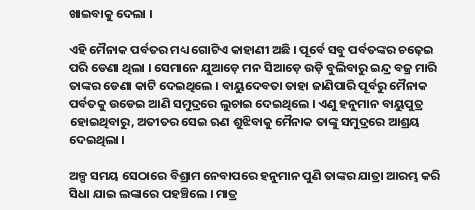ଖାଇବାକୁ ଦେଲା ।

ଏହି ମୈନାକ ପର୍ବତର ମଧ୍ୟ ଗୋଟିଏ କାହାଣୀ ଅଛି । ପୂର୍ବେ ସବୁ ପର୍ବତଙ୍କର ଚଢ଼େଇ ପରି ଡେଣା ଥିଲା । ସେମାନେ ଯୁଆଡ଼େ ମନ ସିଆଡ଼େ ଉଡ଼ି ବୁଲିବାରୁ ଇନ୍ଦ୍ର ବଜ୍ର ମାରି ତାଙ୍କର ଡେଣା କାଟି ଦେଇଥିଲେ । ବାୟୁଦେବତା ତାହା ଜାଣିପାରି ପୂର୍ବରୁ ମୈନାକ ପର୍ବତକୁ ଉଡେଇ ଆଣି ସମୁଦ୍ରରେ ଲୁଚାଇ ଦେଇଥିଲେ । ଏଣୁ ହନୁମାନ ବାୟୁପୁତ୍ର ହୋଇଥିବାରୁ, ଅତୀତର ସେଇ ଋଣ ଶୁଝିବାକୁ ମୈନାକ ତାଙ୍କୁ ସମୁଦ୍ରରେ ଆଶ୍ରୟ ଦେଇଥିଲା ।

ଅଳ୍ପ ସମୟ ସେଠାରେ ବିଶ୍ରାମ ନେବାପରେ ହନୁମାନ ପୁଣି ତାଙ୍କର ଯାତ୍ରା ଆରମ୍ଭ କରି ସିଧା ଯାଇ ଲଙ୍କାରେ ପହଞ୍ଚିଲେ । ମାତ୍ର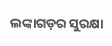ଲଙ୍କାଗଡ଼ର ସୁରକ୍ଷା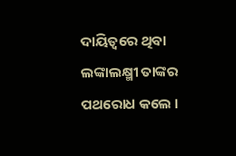ଦାୟିତ୍ୱରେ ଥିବା ଲଙ୍କାଲକ୍ଷ୍ମୀ ତାଙ୍କର ପଥରୋଧ କଲେ ।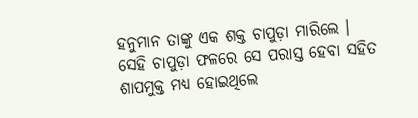ହନୁମାନ ତାଙ୍କୁ ଏକ ଶକ୍ତ ଚାପୁଡ଼ା ମାରିଲେ । ସେହି ଚାପୁଡ଼ା ଫଳରେ ସେ ପରାସ୍ତ ହେବା ସହିତ ଶାପମୁକ୍ତ ମଧ୍ୟ ହୋଇଥିଲେ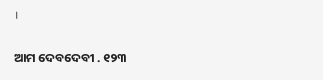।

ଆମ ଦେବଦେବୀ . ୧୨୩